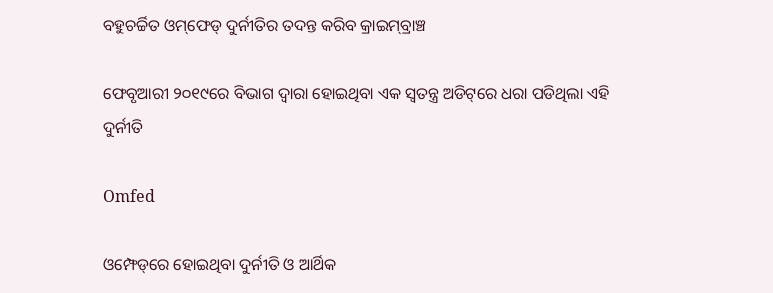ବହୁଚର୍ଚ୍ଚିତ ଓମ୍‌ଫେଡ୍‌ ଦୁର୍ନୀତିର ତଦନ୍ତ କରିବ କ୍ରାଇମ୍‌ବ୍ରାଞ୍ଚ

ଫେବୃଆରୀ ୨୦୧୯ରେ ବିଭାଗ ଦ୍ୱାରା ହୋଇଥିବା ଏକ ସ୍ୱତନ୍ତ୍ର ଅଡିଟ୍‌ରେ ଧରା ପଡିଥିଲା ଏହି ଦୁର୍ନୀତି

Omfed

ଓମ୍ଫେଡ୍‌ରେ ହୋଇଥିବା ଦୁର୍ନୀତି ଓ ଆର୍ଥିକ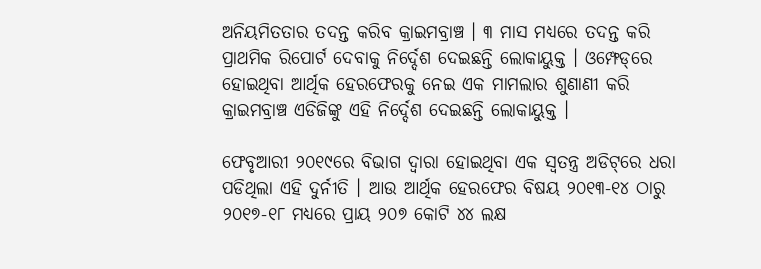ଅନିୟମିତତାର ତଦନ୍ତ କରିବ କ୍ରାଇମବ୍ରାଞ୍ଚ । ୩ ମାସ ମଧ୍ୟରେ ତଦନ୍ତ କରି ପ୍ରାଥମିକ ରିପୋର୍ଟ ଦେବାକୁ ନିର୍ଦ୍ଦେଶ ଦେଇଛନ୍ତି ଲୋକାୟୁକ୍ତ । ଓମ୍ଫେଡ୍‌ରେ ହୋଇଥିବା ଆର୍ଥିକ ହେରଫେରକୁ ନେଇ ଏକ ମାମଲାର ଶୁଣାଣୀ କରି କ୍ରାଇମବ୍ରାଞ୍ଚ ଏଡିଜିଙ୍କୁ ଏହି ନିର୍ଦ୍ଦେଶ ଦେଇଛନ୍ତି ଲୋକାୟୁକ୍ତ ।

ଫେବୃଆରୀ ୨୦୧୯ରେ ବିଭାଗ ଦ୍ୱାରା ହୋଇଥିବା ଏକ ସ୍ୱତନ୍ତ୍ର ଅଡିଟ୍‌ରେ ଧରା ପଡିଥିଲା ଏହି ଦୁର୍ନୀତି । ଆଉ ଆର୍ଥିକ ହେରଫେର ବିଷୟ ୨୦୧୩-୧୪ ଠାରୁ ୨୦୧୭-୧୮ ମଧ୍ୟରେ ପ୍ରାୟ ୨୦୭ କୋଟି ୪୪ ଲକ୍ଷ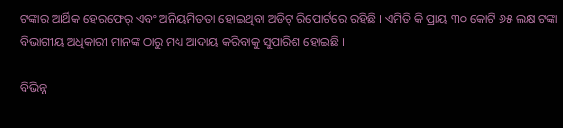ଟଙ୍କାର ଆର୍ଥିକ ହେରଫେର୍ ଏବଂ ଅନିୟମିତତା ହୋଇଥିବା ଅଡିଟ୍ ରିପୋର୍ଟରେ ରହିଛି । ଏମିତି କି ପ୍ରାୟ ୩୦ କୋଟି ୬୫ ଲକ୍ଷ ଟଙ୍କା ବିଭାଗୀୟ ଅଧିକାରୀ ମାନଙ୍କ ଠାରୁ ମଧ୍ୟ ଆଦାୟ କରିବାକୁ ସୁପାରିଶ ହୋଇଛି ।

ବିଭିନ୍ନ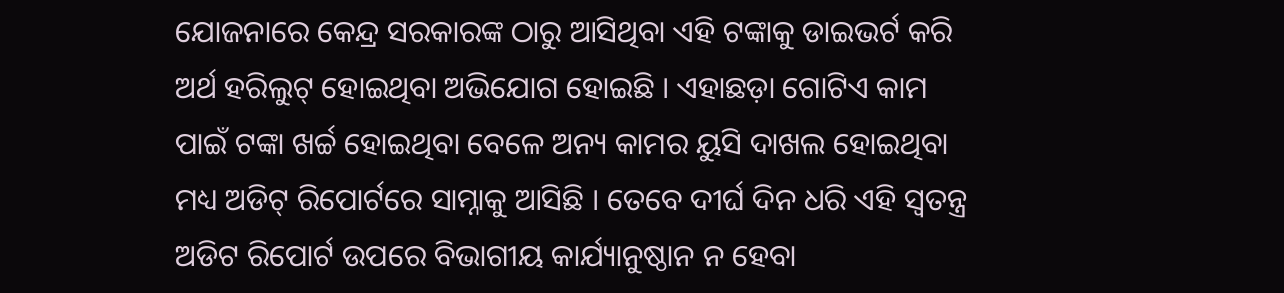ଯୋଜନାରେ କେନ୍ଦ୍ର ସରକାରଙ୍କ ଠାରୁ ଆସିଥିବା ଏହି ଟଙ୍କାକୁ ଡାଇଭର୍ଟ କରି ଅର୍ଥ ହରିଲୁଟ୍ ହୋଇଥିବା ଅଭିଯୋଗ ହୋଇଛି । ଏହାଛଡ଼ା ଗୋଟିଏ କାମ ପାଇଁ ଟଙ୍କା ଖର୍ଚ୍ଚ ହୋଇଥିବା ବେଳେ ଅନ୍ୟ କାମର ୟୁସି ଦାଖଲ ହୋଇଥିବା ମଧ୍ୟ ଅଡିଟ୍‌ ରିପୋର୍ଟରେ ସାମ୍ନାକୁ ଆସିଛି । ତେବେ ଦୀର୍ଘ ଦିନ ଧରି ଏହି ସ୍ୱତନ୍ତ୍ର ଅଡିଟ ରିପୋର୍ଟ ଉପରେ ବିଭାଗୀୟ କାର୍ଯ୍ୟାନୁଷ୍ଠାନ ନ ହେବା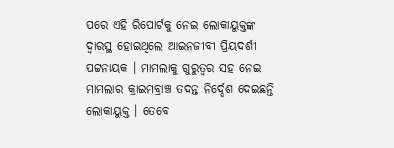ପରେ ଏହି ରିପୋର୍ଟକୁ ନେଇ ଲୋକାୟୁକ୍ତଙ୍କ ଦ୍ୱାରସ୍ଥ ହୋଇଥିଲେ ଆଇନଜୀବୀ ପ୍ରିୟଦର୍ଶୀ ପଟ୍ଟନାୟକ । ମାମଲାକୁ ଗୁରୁତ୍ୱର ସହ ନେଇ ମାମଲାର କ୍ରାଇମବ୍ରାଞ୍ଚ ତଦନ୍ତ ନିର୍ଦ୍ଦେଶ ଦେଇଛନ୍ତି ଲୋକାୟୁକ୍ତ । ତେବେ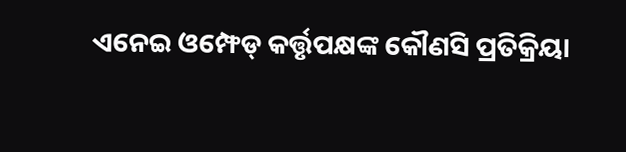ଏନେଇ ଓମ୍ଫେଡ୍ କର୍ତ୍ତୃପକ୍ଷଙ୍କ କୌଣସି ପ୍ରତିକ୍ରିୟା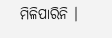ମିଳିପାରିନି ।